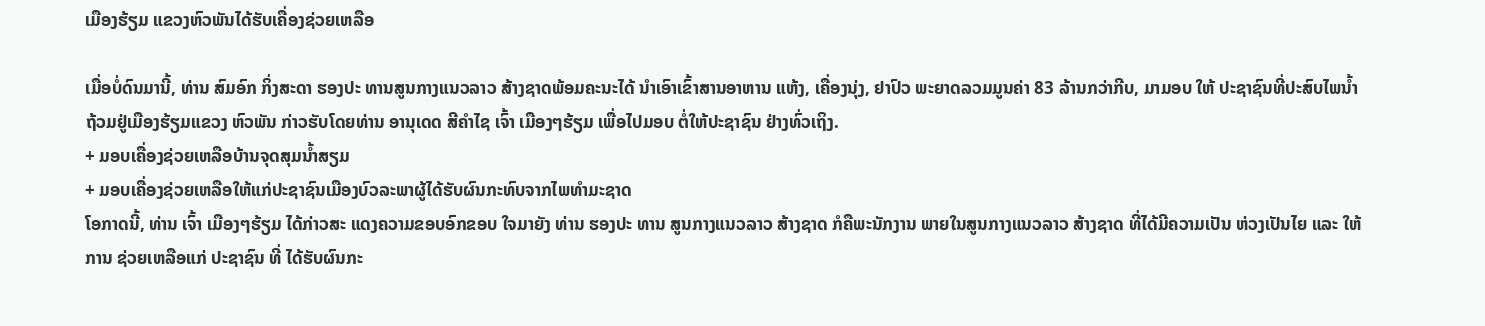ເມືອງຮ້ຽມ ແຂວງຫົວພັນໄດ້ຮັບເຄື່ອງຊ່ວຍເຫລືອ

ເມື່ອບໍ່ດົນມານີ້, ທ່ານ ສົມອົກ ກິ່ງສະດາ ຮອງປະ ທານສູນກາງແນວລາວ ສ້າງຊາດພ້ອມຄະນະໄດ້ ນຳເອົາເຂົ້າສານອາຫານ ແຫ້ງ, ເຄື່ອງນຸ່ງ, ຢາປົວ ພະຍາດລວມມູນຄ່າ 83 ລ້ານກວ່າກີບ, ມາມອບ ໃຫ້ ປະຊາຊົນທີ່ປະສົບໄພນ້ຳ ຖ້ວມຢູ່ເມືອງຮ້ຽມແຂວງ ຫົວພັນ ກ່າວຮັບໂດຍທ່ານ ອານຸເດດ ສີຄຳໄຊ ເຈົ້າ ເມືອງໆຮ້ຽມ ເພື່ອໄປມອບ ຕໍ່ໃຫ້ປະຊາຊົນ ຢ່າງທົ່ວເຖິງ.
+ ມອບເຄື່ອງຊ່ວຍເຫລືອບ້ານຈຸດສຸມນ້ຳສຽມ
+ ມອບເຄື່ອງຊ່ວຍເຫລືອໃຫ້ແກ່ປະຊາຊົນເມືອງບົວລະພາຜູ້ໄດ້ຮັບຜົນກະທົບຈາກໄພທຳມະຊາດ
ໂອກາດນີ້, ທ່ານ ເຈົ້າ ເມືອງໆຮ້ຽມ ໄດ້ກ່າວສະ ແດງຄວາມຂອບອົກຂອບ ໃຈມາຍັງ ທ່ານ ຮອງປະ ທານ ສູນກາງແນວລາວ ສ້າງຊາດ ກໍຄືພະນັກງານ ພາຍໃນສູນກາງແນວລາວ ສ້າງຊາດ ທີ່ໄດ້ມີຄວາມເປັນ ຫ່ວງເປັນໄຍ ແລະ ໃຫ້ການ ຊ່ວຍເຫລືອແກ່ ປະຊາຊົນ ທີ່ ໄດ້ຮັບຜົນກະ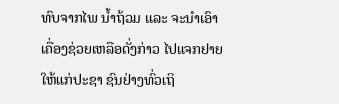ທົບຈາກໄພ ນ້ຳຖ້ວມ ແລະ ຈະນຳເອົາ ເຄື່ອງຊ່ວຍເຫລືອດັ່ງກ່າວ ໄປແຈກຢາຍໃຫ້ແກ່ປະຊາ ຊົນຢ່າງທົ່ວເຖິ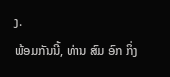ງ.
ພ້ອມກັນນີ້, ທ່ານ ສົມ ອົກ ກິ່ງ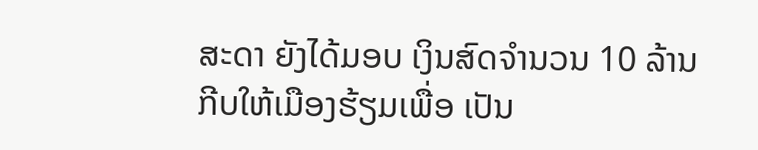ສະດາ ຍັງໄດ້ມອບ ເງິນສົດຈຳນວນ 10 ລ້ານ ກີບໃຫ້ເມືອງຮ້ຽມເພື່ອ ເປັນ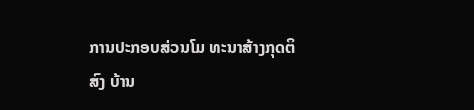ການປະກອບສ່ວນໂມ ທະນາສ້າງກຸດຕິສົງ ບ້ານ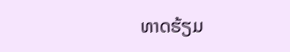ທາດຮ້ຽມ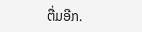ຕື່ມອີກ.